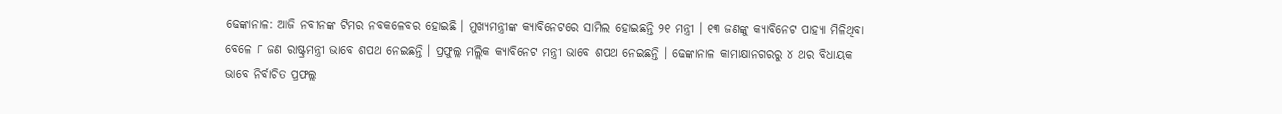ଢେଙ୍କାନାଳ: ଆଜି ନବୀନଙ୍କ ଟିମର ନବକଳେବର ହୋଇଛି । ମୁଖ୍ୟମନ୍ତ୍ରୀଙ୍କ କ୍ୟାବିନେଟରେ ସାମିଲ ହୋଇଛନ୍ତି ୨୧ ମନ୍ତ୍ରୀ । ୧୩ ଜଣଙ୍କୁ କ୍ୟାବିନେଟ ପାହ୍ୟା ମିଳିଥିବା ବେଳେ ୮ ଜଣ ରାଷ୍ଟ୍ରମନ୍ତ୍ରୀ ଭାବେ ଶପଥ ନେଇଛନ୍ତି । ପ୍ରଫୁଲ୍ଲ ମଲ୍ଲିକ କ୍ୟାବିନେଟ ମନ୍ତ୍ରୀ ଭାବେ ଶପଥ ନେଇଛନ୍ତି । ଢେଙ୍କାନାଳ କାମାକ୍ଷାନଗରରୁ ୪ ଥର ବିଧାୟକ ଭାବେ ନିର୍ବାଚିତ ପ୍ରଫଲ୍ଲ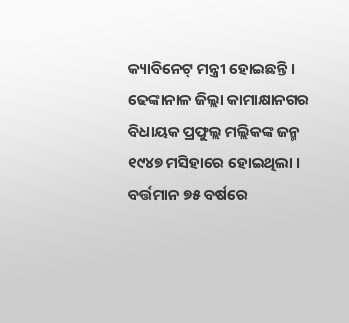କ୍ୟାବିନେଟ୍ ମନ୍ତ୍ରୀ ହୋଇଛନ୍ତି ।
ଢେଙ୍କାନାଳ ଜିଲ୍ଲା କାମାକ୍ଷାନଗର ବିଧାୟକ ପ୍ରଫୁଲ୍ଲ ମଲ୍ଲିକଙ୍କ ଜନ୍ମ ୧୯୪୭ ମସିହାରେ ହୋଇଥିଲା । ବର୍ତ୍ତମାନ ୭୫ ବର୍ଷରେ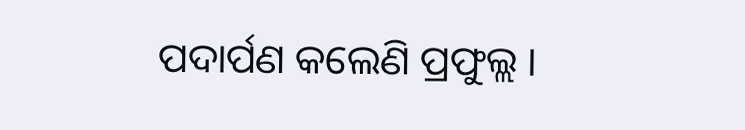ପଦାର୍ପଣ କଲେଣି ପ୍ରଫୁଲ୍ଲ ।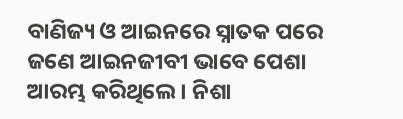ବାଣିଜ୍ୟ ଓ ଆଇନରେ ସ୍ନାତକ ପରେ ଜଣେ ଆଇନଜୀବୀ ଭାବେ ପେଶା ଆରମ୍ଭ କରିଥିଲେ । ନିଶା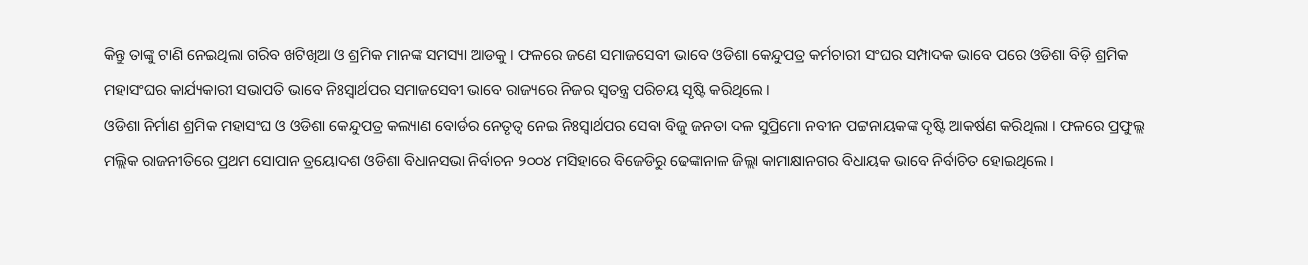କିନ୍ତୁ ତାଙ୍କୁ ଟାଣି ନେଇଥିଲା ଗରିବ ଖଟିଖିଆ ଓ ଶ୍ରମିକ ମାନଙ୍କ ସମସ୍ୟା ଆଡକୁ । ଫଳରେ ଜଣେ ସମାଜସେବୀ ଭାବେ ଓଡିଶା କେନ୍ଦୁପତ୍ର କର୍ମଚାରୀ ସଂଘର ସମ୍ପାଦକ ଭାବେ ପରେ ଓଡିଶା ବିଡ଼ି ଶ୍ରମିକ ମହାସଂଘର କାର୍ଯ୍ୟକାରୀ ସଭାପତି ଭାବେ ନିଃସ୍ବାର୍ଥପର ସମାଜସେବୀ ଭାବେ ରାଜ୍ୟରେ ନିଜର ସ୍ବତନ୍ତ୍ର ପରିଚୟ ସୃଷ୍ଟି କରିଥିଲେ ।
ଓଡିଶା ନିର୍ମାଣ ଶ୍ରମିକ ମହାସଂଘ ଓ ଓଡିଶା କେନ୍ଦୁପତ୍ର କଲ୍ୟାଣ ବୋର୍ଡର ନେତୃତ୍ବ ନେଇ ନିଃସ୍ବାର୍ଥପର ସେବା ବିଜୁ ଜନତା ଦଳ ସୁପ୍ରିମୋ ନବୀନ ପଟ୍ଟନାୟକଙ୍କ ଦୃଷ୍ଟି ଆକର୍ଷଣ କରିଥିଲା । ଫଳରେ ପ୍ରଫୁଲ୍ଲ ମଲ୍ଲିକ ରାଜନୀତିରେ ପ୍ରଥମ ସୋପାନ ତ୍ରୟୋଦଶ ଓଡିଶା ବିଧାନସଭା ନିର୍ବାଚନ ୨୦୦୪ ମସିହାରେ ବିଜେଡିରୁ ଢେଙ୍କାନାଳ ଜିଲ୍ଲା କାମାକ୍ଷାନଗର ବିଧାୟକ ଭାବେ ନିର୍ବାଚିତ ହୋଇଥିଲେ ।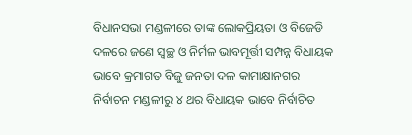ବିଧାନସଭା ମଣ୍ଡଳୀରେ ତାଙ୍କ ଲୋକପ୍ରିୟତା ଓ ବିଜେଡି ଦଳରେ ଜଣେ ସ୍ବଚ୍ଛ ଓ ନିର୍ମଳ ଭାବମୂର୍ତ୍ତୀ ସମ୍ପନ୍ନ ବିଧାୟକ ଭାବେ କ୍ରମାଗତ ବିଜୁ ଜନତା ଦଳ କାମାକ୍ଷାନଗର ନିର୍ବାଚନ ମଣ୍ଡଳୀରୁ ୪ ଥର ବିଧାୟକ ଭାବେ ନିର୍ବାଚିତ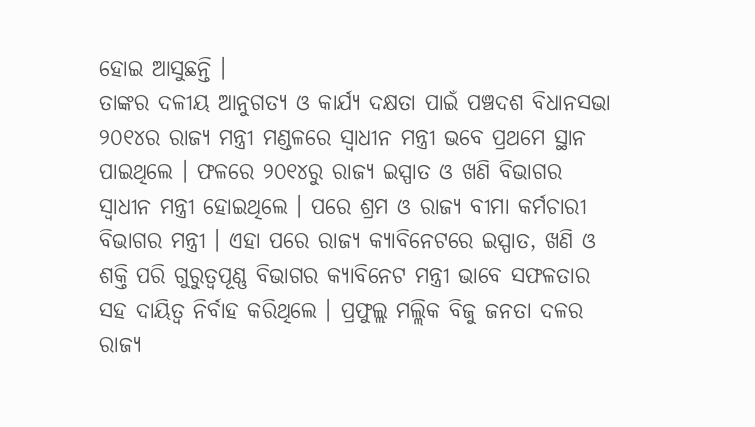ହୋଇ ଆସୁଛନ୍ତି ।
ତାଙ୍କର ଦଳୀୟ ଆନୁଗତ୍ୟ ଓ କାର୍ଯ୍ୟ ଦକ୍ଷତା ପାଇଁ ପଞ୍ଚଦଶ ବିଧାନସଭା ୨୦୧୪ର ରାଜ୍ୟ ମନ୍ତ୍ରୀ ମଣ୍ଡଳରେ ସ୍ବାଧୀନ ମନ୍ତ୍ରୀ ଭବେ ପ୍ରଥମେ ସ୍ଥାନ ପାଇଥିଲେ । ଫଳରେ ୨୦୧୪ରୁ ରାଜ୍ୟ ଇସ୍ପାତ ଓ ଖଣି ବିଭାଗର ସ୍ବାଧୀନ ମନ୍ତ୍ରୀ ହୋଇଥିଲେ । ପରେ ଶ୍ରମ ଓ ରାଜ୍ୟ ବୀମା କର୍ମଚାରୀ ବିଭାଗର ମନ୍ତ୍ରୀ । ଏହା ପରେ ରାଜ୍ୟ କ୍ୟାବିନେଟରେ ଇସ୍ପାତ, ଖଣି ଓ ଶକ୍ତି ପରି ଗୁରୁତ୍ବପୂଣ୍ଣ ବିଭାଗର କ୍ୟାବିନେଟ ମନ୍ତ୍ରୀ ଭାବେ ସଫଳତାର ସହ ଦାୟିତ୍ବ ନିର୍ବାହ କରିଥିଲେ । ପ୍ରଫୁଲ୍ଲ ମଲ୍ଲିକ ବିଜୁ ଜନତା ଦଳର ରାଜ୍ୟ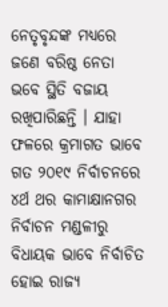ନେତୃବୃନ୍ଦଙ୍କ ମଧ୍ୟରେ ଜଣେ ବରିଷ୍ଠ ନେତା ଭବେ ସ୍ଥିତି ବଜାୟ ରଖିପାରିଛନ୍ତି । ଯାହା ଫଳରେ କ୍ରମାଗତ ଭାବେ ଗତ ୨୦୧୯ ନିର୍ବାଚନରେ ୪ର୍ଥ ଥର କାମାକ୍ଷାନଗର ନିର୍ବାଚନ ମଣ୍ଡଳୀରୁ ବିଧାୟକ ଭାବେ ନିର୍ବାଚିତ ହୋଇ ରାଜ୍ୟ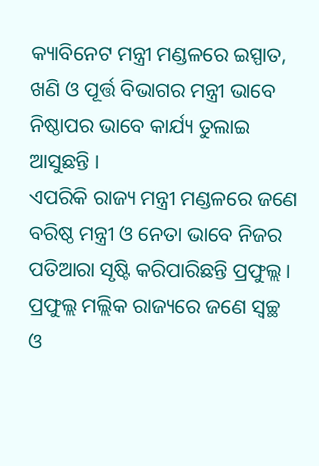କ୍ୟାବିନେଟ ମନ୍ତ୍ରୀ ମଣ୍ଡଳରେ ଇସ୍ପାତ, ଖଣି ଓ ପୂର୍ତ୍ତ ବିଭାଗର ମନ୍ତ୍ରୀ ଭାବେ ନିଷ୍ଠାପର ଭାବେ କାର୍ଯ୍ୟ ତୁଲାଇ ଆସୁଛନ୍ତି ।
ଏପରିକି ରାଜ୍ୟ ମନ୍ତ୍ରୀ ମଣ୍ଡଳରେ ଜଣେ ବରିଷ୍ଠ ମନ୍ତ୍ରୀ ଓ ନେତା ଭାବେ ନିଜର ପତିଆରା ସୃଷ୍ଟି କରିପାରିଛନ୍ତି ପ୍ରଫୁଲ୍ଲ । ପ୍ରଫୁଲ୍ଲ ମଲ୍ଲିକ ରାଜ୍ୟରେ ଜଣେ ସ୍ବଚ୍ଛ ଓ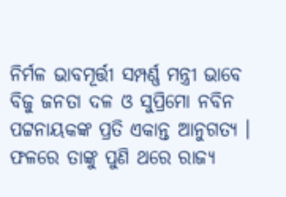ନିର୍ମଳ ଭାବମୂର୍ତ୍ତୀ ସମ୍ପର୍ଣ୍ଣ ମନ୍ତ୍ରୀ ଭାବେ ବିଜୁ ଜନତା ଦଳ ଓ ସୁପ୍ରିମୋ ନବିନ ପଟ୍ଟନାୟକଙ୍କ ପ୍ରତି ଏକାନ୍ତ ଆନୁଗତ୍ୟ । ଫଳରେ ତାଙ୍କୁ ପୁଣି ଥରେ ରାଜ୍ୟ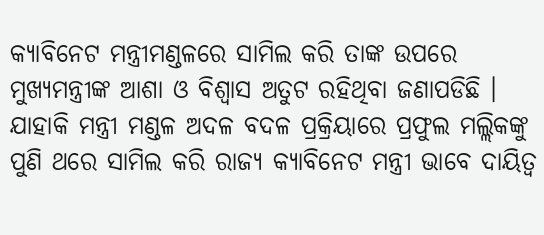କ୍ୟାବିନେଟ ମନ୍ତ୍ରୀମଣ୍ଡଳରେ ସାମିଲ କରି ତାଙ୍କ ଉପରେ ମୁଖ୍ୟମନ୍ତ୍ରୀଙ୍କ ଆଶା ଓ ବିଶ୍ବାସ ଅତୁଟ ରହିଥିବା ଜଣାପଡିଛି । ଯାହାକି ମନ୍ତ୍ରୀ ମଣ୍ଡଳ ଅଦଳ ବଦଳ ପ୍ରକ୍ରିୟାରେ ପ୍ରଫୁଲ ମଲ୍ଲିକଙ୍କୁ ପୁଣି ଥରେ ସାମିଲ କରି ରାଜ୍ୟ କ୍ୟାବିନେଟ ମନ୍ତ୍ରୀ ଭାବେ ଦାୟିତ୍ବ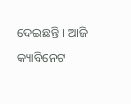ଦେଇଛନ୍ତି । ଆଜି କ୍ୟାବିନେଟ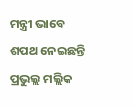ମନ୍ତ୍ରୀ ଭାବେ ଶପଥ ନେଇଛନ୍ତି ପ୍ରଭୁଲ୍ଲ ମଲ୍ଲିକ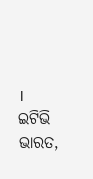।
ଇଟିଭି ଭାରତ,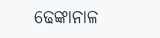ଢେଙ୍କାନାଳ